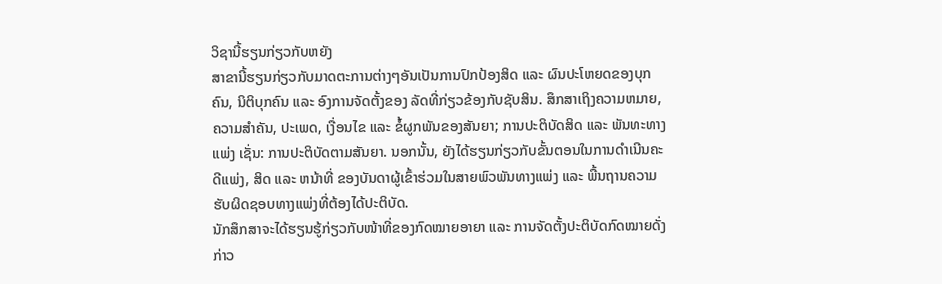ວິຊານີ້ຮຽນກ່ຽວກັບຫຍັງ
ສາຂານີ້ຮຽນກ່ຽວກັບມາດຕະການຕ່າງໆອັນເປັນການປົກປ້ອງສິດ ແລະ ຜົນປະໂຫຍດຂອງບຸກຄົນ, ນິຕິບຸກຄົນ ແລະ ອົງການຈັດຕັ້ງຂອງ ລັດທີ່ກ່ຽວຂ້ອງກັບຊັບສິນ. ສຶກສາເຖິງຄວາມຫມາຍ, ຄວາມສໍາຄັນ, ປະເພດ, ເງື່ອນໄຂ ແລະ ຂໍ້ຜູກພັນຂອງສັນຍາ; ການປະຕິບັດສິດ ແລະ ພັນທະທາງແພ່ງ ເຊັ່ນ: ການປະຕິບັດຕາມສັນຍາ. ນອກນັ້ນ, ຍັງໄດ້ຮຽນກ່ຽວກັບຂັ້ນຕອນໃນການດໍາເນີນຄະດີແພ່ງ, ສິດ ແລະ ຫນ້າທີ່ ຂອງບັນດາຜູ້ເຂົ້າຮ່ວມໃນສາຍພົວພັນທາງແພ່ງ ແລະ ພື້ນຖານຄວາມຮັບຜິດຊອບທາງແພ່ງທີ່ຕ້ອງໄດ້ປະຕິບັດ.
ນັກສຶກສາຈະໄດ້ຮຽນຮູ້ກ່ຽວກັບໜ້າທີ່ຂອງກົດໝາຍອາຍາ ແລະ ການຈັດຕັ້ງປະຕິບັດກົດໝາຍດັ່ງກ່າວ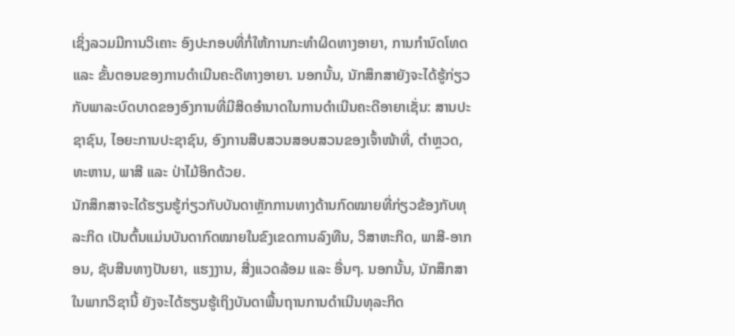ເຊິ່ງລວມມີການວິເຄາະ ອົງປະກອບທີ່ກໍ່ໃຫ້ການກະທໍາຜິດທາງອາຍາ, ການກໍານົດໂທດ ແລະ ຂັ້ນຕອນຂອງການດໍາເນີນຄະດີທາງອາຍາ. ນອກນັ້ນ, ນັກສຶກສາຍັງຈະໄດ້ຮູ້ກ່ຽວກັບພາລະບົດບາດຂອງອົງການທີ່ມີສິດອໍານາດໃນການດຳເນີນຄະດີອາຍາເຊັ່ນ: ສານປະຊາຊົນ, ໄອຍະການປະຊາຊົນ, ອົງການສືບສວນສອບສວນຂອງເຈົ້າໜ້າທີ່, ຕໍາຫຼວດ, ທະຫານ, ພາສີ ແລະ ປ່າໄມ້ອິກດ້ວຍ.
ນັກສຶກສາຈະໄດ້ຮຽນຮູ້ກ່ຽວກັບບັນດາຫຼັກການທາງດ້ານກົດໝາຍທີ່ກ່ຽວຂ້ອງກັບທຸລະກິດ ເປັນຕົ້ນແມ່ນບັນດາກົດໝາຍໃນຂົງເຂດການລົງທືນ, ວິສາຫະກິດ, ພາສີ-ອາກອນ, ຊັບສີນທາງປັນຍາ, ແຮງງານ, ສີ່ງແວດລ້ອມ ແລະ ອື່ນໆ. ນອກນັ້ນ, ນັກສຶກສາໃນພາກວິຊານີ້ ຍັງຈະໄດ້ຮຽນຮູ້ເຖິງບັນດາພື້ນຖານການດໍາເນີນທຸລະກິດ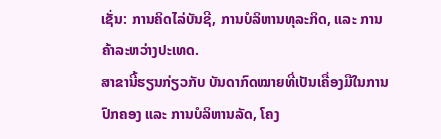ເຊັ່ນ: ການຄິດໄລ່ບັນຊີ, ການບໍລິຫານທຸລະກິດ, ແລະ ການຄ້າລະຫວ່າງປະເທດ.
ສາຂານີ້ຮຽນກ່ຽວກັບ ບັນດາກົດໝາຍທີ່ເປັນເຄື່ອງມືໃນການປົກຄອງ ແລະ ການບໍລິຫານລັດ, ໂຄງ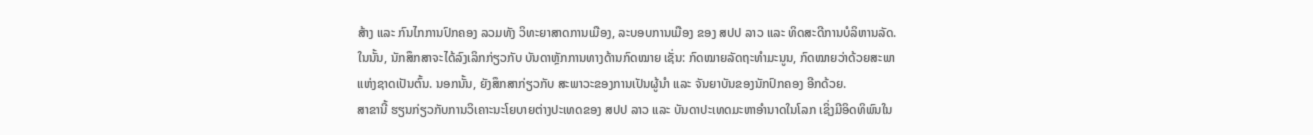ສ້າງ ແລະ ກົນໄກການປົກຄອງ ລວມທັງ ວິທະຍາສາດການເມືອງ, ລະບອບການເມືອງ ຂອງ ສປປ ລາວ ແລະ ທິດສະດີການບໍລິຫານລັດ. ໃນນັ້ນ, ນັກສຶກສາຈະໄດ້ລົງເລິກກ່ຽວກັບ ບັນດາຫຼັກການທາງດ້ານກົດໝາຍ ເຊັ່ນ: ກົດໝາຍລັດຖະທໍາມະນູນ, ກົດໝາຍວ່າດ້ວຍສະພາແຫ່ງຊາດເປັນຕົ້ນ. ນອກນັ້ນ, ຍັງສຶກສາກ່ຽວກັບ ສະພາວະຂອງການເປັນຜູ້ນໍາ ແລະ ຈັນຍາບັນຂອງນັກປົກຄອງ ອີກດ້ວຍ.
ສາຂານີ້ ຮຽນກ່ຽວກັບການວິເຄາະນະໂຍບາຍຕ່າງປະເທດຂອງ ສປປ ລາວ ແລະ ບັນດາປະເທດມະຫາອຳນາດໃນໂລກ ເຊິ່ງມີອິດທິພົນໃນ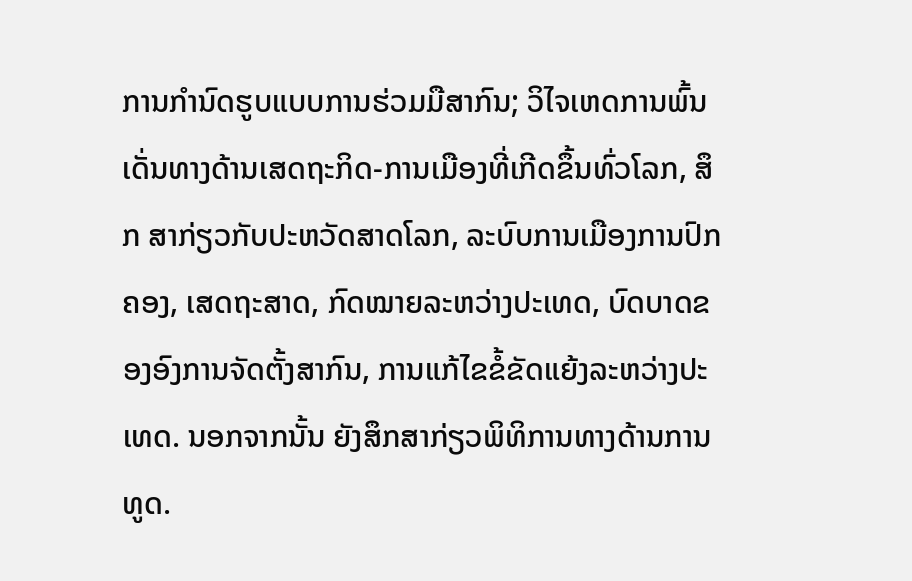ການກຳນົດຮູບແບບການຮ່ວມມືສາກົນ; ວິໄຈເຫດການພົ້ນເດັ່ນທາງດ້ານເສດຖະກິດ-ການເມືອງທີ່ເກີດຂຶ້ນທົ່ວໂລກ, ສຶກ ສາກ່ຽວກັບປະຫວັດສາດໂລກ, ລະບົບການເມືອງການປົກຄອງ, ເສດຖະສາດ, ກົດໝາຍລະຫວ່າງປະເທດ, ບົດບາດຂອງອົງການຈັດຕັ້ງສາກົນ, ການແກ້ໄຂຂໍ້ຂັດແຍ້ງລະຫວ່າງປະເທດ. ນອກຈາກນັ້ນ ຍັງສຶກສາກ່ຽວພິທິການທາງດ້ານການທູດ.